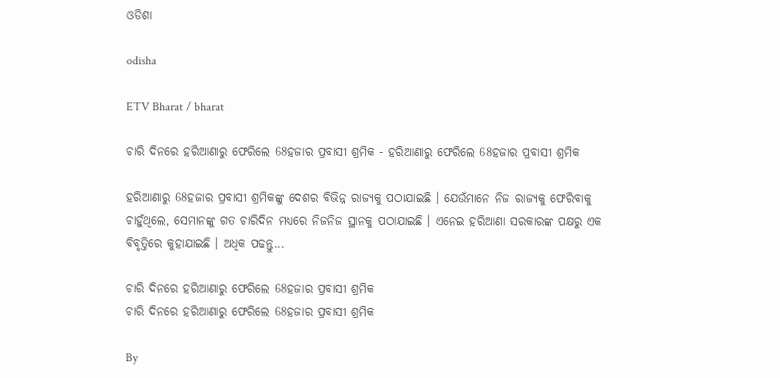ଓଡିଶା

odisha

ETV Bharat / bharat

ଚାରି ଦିନରେ ହରିଆଣାରୁ ଫେରିଲେ 68ହଜାର ପ୍ରବାସୀ ଶ୍ରମିକ - ହରିଆଣାରୁ ଫେରିଲେ 68ହଜାର ପ୍ରବାସୀ ଶ୍ରମିକ

ହରିଆଣାରୁ 68ହଜାର ପ୍ରବାସୀ ଶ୍ରମିକଙ୍କୁ ଦେଶର ବିଭିନ୍ନ ରାଜ୍ୟକୁ ପଠାଯାଇଛି । ଯେଉଁମାନେ ନିଜ ରାଜ୍ୟକୁ ଫେରିବାକୁ ଚାହୁଁଥିଲେ, ସେମାନଙ୍କୁ ଗତ ଚାରିଦିନ ମଧ୍ୟରେ ନିଜନିଜ ସ୍ଥାନକୁ ପଠାଯାଇଛି । ଏନେଇ ହରିଆଣା ସରକାରଙ୍କ ପକ୍ଷରୁ ଏକ ବିବୃତ୍ତିରେ କୁହାଯାଇଛି । ଅଧିକ ପଢନ୍ତୁ...

ଚାରି ଦିନରେ ହରିଆଣାରୁ ଫେରିଲେ 68ହଜାର ପ୍ରବାସୀ ଶ୍ରମିକ
ଚାରି ଦିନରେ ହରିଆଣାରୁ ଫେରିଲେ 68ହଜାର ପ୍ରବାସୀ ଶ୍ରମିକ

By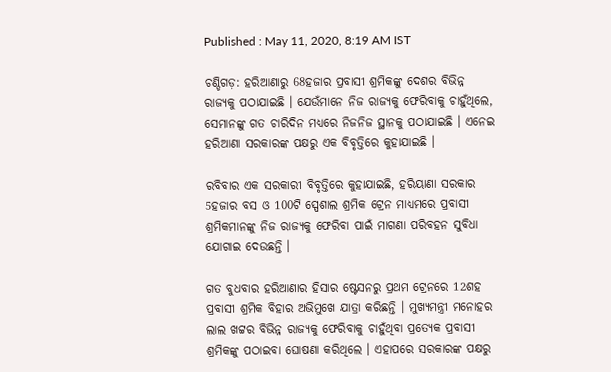Published : May 11, 2020, 8:19 AM IST

ଚଣ୍ଡିଗଡ଼: ହରିଆଣାରୁ 68ହଜାର ପ୍ରବାସୀ ଶ୍ରମିକଙ୍କୁ ଦେଶର ବିଭିନ୍ନ ରାଜ୍ୟକୁ ପଠାଯାଇଛି । ଯେଉଁମାନେ ନିଜ ରାଜ୍ୟକୁ ଫେରିବାକୁ ଚାହୁଁଥିଲେ, ସେମାନଙ୍କୁ ଗତ ଚାରିଦିନ ମଧ୍ୟରେ ନିଜନିଜ ସ୍ଥାନକୁ ପଠାଯାଇଛି । ଏନେଇ ହରିଆଣା ସରକାରଙ୍କ ପକ୍ଷରୁ ଏକ ବିବୃତ୍ତିରେ କୁହାଯାଇଛି ।

ରବିବାର ଏକ ସରକାରୀ ବିବୃତ୍ତିରେ କୁହାଯାଇଛି, ହରିୟାଣା ସରକାର 5ହଜାର ବସ ଓ 100ଟି ସ୍ପେଶାଲ ଶ୍ରମିକ ଟ୍ରେନ ମାଧ୍ୟମରେ ପ୍ରବାସୀ ଶ୍ରମିକମାନଙ୍କୁ ନିଜ ରାଜ୍ୟକୁ ଫେରିବା ପାଇଁ ମାଗଣା ପରିବହନ ସୁବିଧା ଯୋଗାଇ ଦେଉଛନ୍ତି ।

ଗତ ବୁଧବାର ହରିଆଣାର ହିସାର ଷ୍ଟେସନରୁ ପ୍ରଥମ ଟ୍ରେନରେ 12ଶହ ପ୍ରବାସୀ ଶ୍ରମିକ ବିହାର ଅଭିମୁଖେ ଯାତ୍ରା କରିଛନ୍ତି । ମୁଖ୍ୟମନ୍ତ୍ରୀ ମନୋହର ଲାଲ ଖଟ୍ଟର ବିଭିନ୍ନ ରାଜ୍ୟକୁ ଫେରିବାକୁ ଚାହୁଁଥିବା ପ୍ରତ୍ୟେକ ପ୍ରବାସୀ ଶ୍ରମିକଙ୍କୁ ପଠାଇବା ଘୋଷଣା କରିଥିଲେ । ଏହାପରେ ସରକାରଙ୍କ ପକ୍ଷରୁ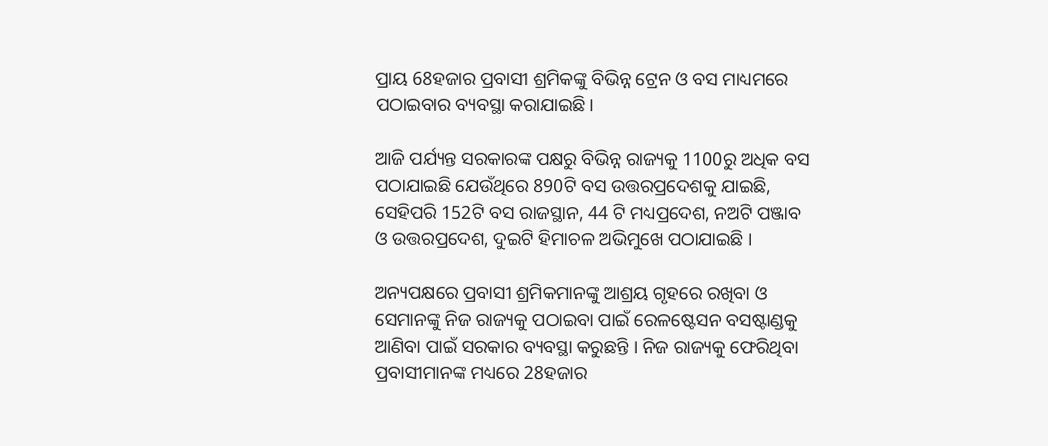ପ୍ରାୟ 68ହଜାର ପ୍ରବାସୀ ଶ୍ରମିକଙ୍କୁ ବିଭିନ୍ନ ଟ୍ରେନ ଓ ବସ ମାଧ୍ୟମରେ ପଠାଇବାର ବ୍ୟବସ୍ଥା କରାଯାଇଛି।

ଆଜି ପର୍ଯ୍ୟନ୍ତ ସରକାରଙ୍କ ପକ୍ଷରୁ ବିଭିନ୍ନ ରାଜ୍ୟକୁ 1100ରୁ ଅଧିକ ବସ ପଠାଯାଇଛି ଯେଉଁଥିରେ 890ଟି ବସ ଉତ୍ତରପ୍ରଦେଶକୁ ଯାଇଛି, ସେହିପରି 152ଟି ବସ ରାଜସ୍ଥାନ, 44 ଟି ମଧ୍ୟପ୍ରଦେଶ, ନଅଟି ପଞ୍ଜାବ ଓ ଉତ୍ତରପ୍ରଦେଶ, ଦୁଇଟି ହିମାଚଳ ଅଭିମୁଖେ ପଠାଯାଇଛି ।

ଅନ୍ୟପକ୍ଷରେ ପ୍ରବାସୀ ଶ୍ରମିକମାନଙ୍କୁ ଆଶ୍ରୟ ଗୃହରେ ରଖିବା ଓ ସେମାନଙ୍କୁ ନିଜ ରାଜ୍ୟକୁ ପଠାଇବା ପାଇଁ ରେଳଷ୍ଟେସନ ବସଷ୍ଟାଣ୍ଡକୁ ଆଣିବା ପାଇଁ ସରକାର ବ୍ୟବସ୍ଥା କରୁଛନ୍ତି । ନିଜ ରାଜ୍ୟକୁ ଫେରିଥିବା ପ୍ରବାସୀମାନଙ୍କ ମଧ୍ୟରେ 28ହଜାର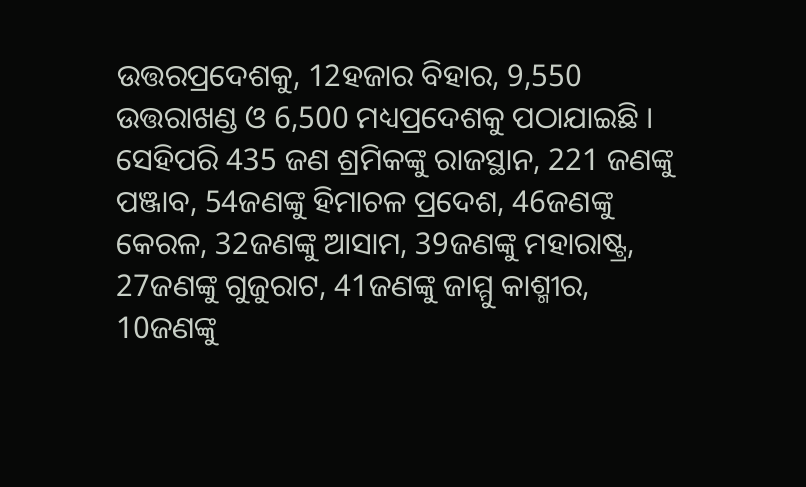ଉତ୍ତରପ୍ରଦେଶକୁ, 12ହଜାର ବିହାର, 9,550 ଉତ୍ତରାଖଣ୍ଡ ଓ 6,500 ମଧ୍ୟପ୍ରଦେଶକୁ ପଠାଯାଇଛି । ସେହିପରି 435 ଜଣ ଶ୍ରମିକଙ୍କୁ ରାଜସ୍ଥାନ, 221 ଜଣଙ୍କୁ ପଞ୍ଜାବ, 54ଜଣଙ୍କୁ ହିମାଚଳ ପ୍ରଦେଶ, 46ଜଣଙ୍କୁ କେରଳ, 32ଜଣଙ୍କୁ ଆସାମ, 39ଜଣଙ୍କୁ ମହାରାଷ୍ଟ୍ର, 27ଜଣଙ୍କୁ ଗୁଜୁରାଟ, 41ଜଣଙ୍କୁ ଜାମ୍ମୁ କାଶ୍ମୀର, 10ଜଣଙ୍କୁ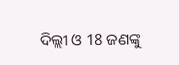ଦିଲ୍ଲୀ ଓ 18 ଜଣଙ୍କୁ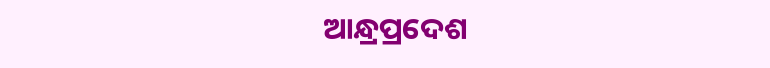ଆନ୍ଧ୍ରପ୍ରଦେଶ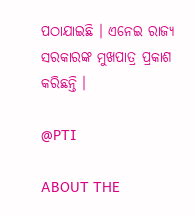ପଠାଯାଇଛି । ଏନେଇ ରାଜ୍ୟ ସରକାରଙ୍କ ମୁଖପାତ୍ର ପ୍ରକାଶ କରିଛନ୍ତି ।

@PTI

ABOUT THE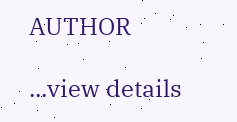AUTHOR

...view details